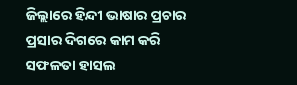ଜିଲ୍ଲାରେ ହିନ୍ଦୀ ଭାଷାର ପ୍ରଚାର ପ୍ରସାର ଦିଗରେ କାମ କରି ସଫଳତା ହାସଲ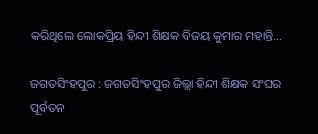କରିଥିଲେ ଲୋକପ୍ରିୟ ହିନ୍ଦୀ ଶିକ୍ଷକ ବିଜୟ କୁମାର ମହାନ୍ତି…

ଜଗତସିଂହପୁର : ଜଗତସିଂହପୁର ଜିଲ୍ଲା ହିନ୍ଦୀ ଶିକ୍ଷକ ସଂଘର ପୂର୍ବତନ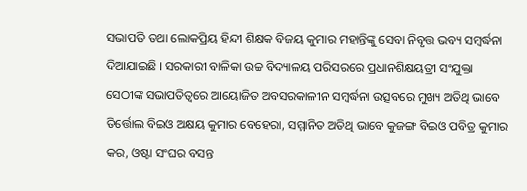ସଭାପତି ତଥା ଲୋକପ୍ରିୟ ହିନ୍ଦୀ ଶିକ୍ଷକ ବିଜୟ କୁମାର ମହାନ୍ତିଙ୍କୁ ସେବା ନିବୃତ୍ତ ଭବ୍ୟ ସମ୍ବର୍ଦ୍ଧନା ଦିଆଯାଇଛି । ସରକାରୀ ବାଳିକା ଉଚ୍ଚ ବିଦ୍ୟାଳୟ ପରିସରରେ ପ୍ରଧାନଶିକ୍ଷୟତ୍ରୀ ସଂଯୁକ୍ତା ସେଠୀଙ୍କ ସଭାପତିତ୍ୱରେ ଆୟୋଜିତ ଅବସରକାଳୀନ ସମ୍ବର୍ଦ୍ଧନା ଉତ୍ସବରେ ମୁଖ୍ୟ ଅତିଥି ଭାବେ ତିର୍ତ୍ତୋଲ ବିଇଓ ଅକ୍ଷୟ କୁମାର ବେହେରା, ସମ୍ମାନିତ ଅତିଥି ଭାବେ କୁଜଙ୍ଗ ବିଇଓ ପବିତ୍ର କୁମାର କର, ଓଷ୍ଟା ସଂଘର ବସନ୍ତ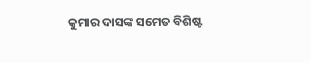କୁମାର ଦାସଙ୍କ ସମେତ ବିଶିଷ୍ଟ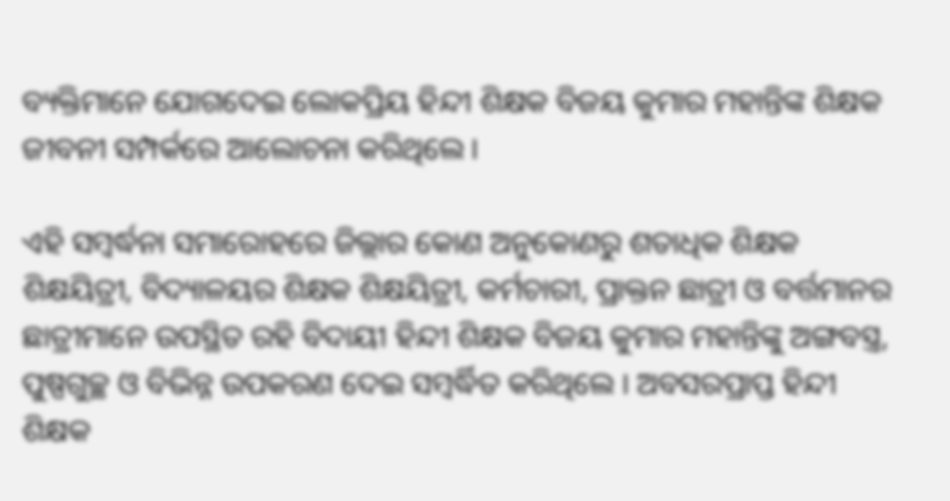ବ୍ୟକ୍ତିମାନେ ଯୋଗଦେଇ ଲୋକପ୍ରିୟ ହିନ୍ଦୀ ଶିକ୍ଷକ ବିଜୟ କୁମାର ମହାନ୍ତିଙ୍କ ଶିକ୍ଷକ ଜୀବନୀ ସମ୍ପର୍କରେ ଆଲୋଚନା କରିଥିଲେ ।

ଏହି ସମ୍ବର୍ଦ୍ଧନା ସମାରୋହରେ ଜିଲ୍ଲାର କୋଣ ଅନୁକୋଣରୁ ଶତାଧିକ ଶିକ୍ଷକ ଶିକ୍ଷୟିତ୍ରୀ, ବିଦ୍ୟାଳୟର ଶିକ୍ଷକ ଶିକ୍ଷୟିତ୍ରୀ, କର୍ମଚାରୀ, ପ୍ରାକ୍ତନ ଛାତ୍ରୀ ଓ ବର୍ତ୍ତମାନର ଛାତ୍ରୀମାନେ ଉପସ୍ଥିତ ରହି ବିଦାୟୀ ହିନ୍ଦୀ ଶିକ୍ଷକ ବିଜୟ କୁମାର ମହାନ୍ତିଙ୍କୁ ଅଙ୍ଗବସ୍ତ୍ର, ପୁଷ୍ପଗୁଚ୍ଛ ଓ ବିଭିନ୍ନ ଉପକରଣ ଦେଇ ସମ୍ବର୍ଦ୍ଧିତ କରିଥିଲେ । ଅବସରପ୍ରାପ୍ତ ହିନ୍ଦୀ ଶିକ୍ଷକ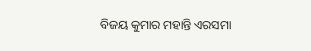ବିଜୟ କୁମାର ମହାନ୍ତି ଏରସମା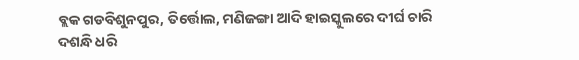ବ୍ଲକ ଗଡବିଶୁନପୁର, ତିର୍ତ୍ତୋଲ, ମଣିଜଙ୍ଗା ଆଦି ହାଇସ୍କୁଲରେ ଦୀର୍ଘ ଚାରି ଦଶନ୍ଧି ଧରି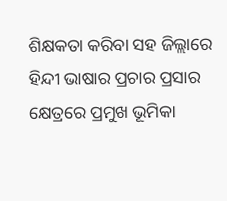ଶିକ୍ଷକତା କରିବା ସହ ଜିଲ୍ଲାରେ ହିନ୍ଦୀ ଭାଷାର ପ୍ରଚାର ପ୍ରସାର କ୍ଷେତ୍ରରେ ପ୍ରମୁଖ ଭୂମିକା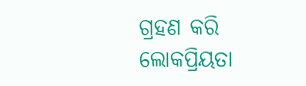ଗ୍ରହଣ କରି ଲୋକପ୍ରିୟତା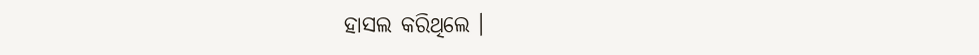ହାସଲ କରିଥିଲେ ।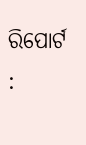ରିପୋର୍ଟ :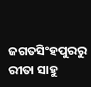ଜଗତସିଂହପୁରରୁ ରୀତା ସାହୁ